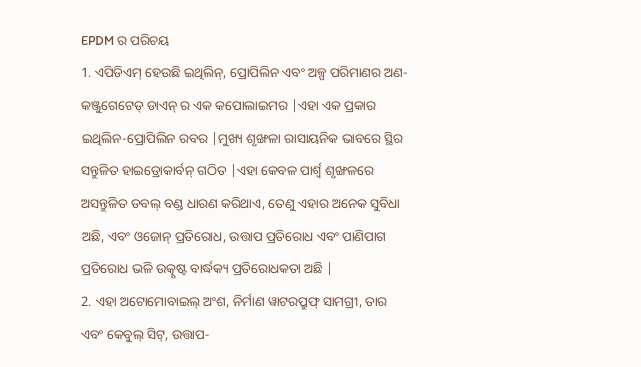EPDM ର ପରିଚୟ
1. ଏପିଡିଏମ୍ ହେଉଛି ଇଥିଲିନ୍, ପ୍ରୋପିଲିନ ଏବଂ ଅଳ୍ପ ପରିମାଣର ଅଣ-କଞ୍ଜୁଗେଟେଡ୍ ଡାଏନ୍ ର ଏକ କପୋଲାଇମର |ଏହା ଏକ ପ୍ରକାର ଇଥିଲିନ-ପ୍ରୋପିଲିନ ରବର |ମୁଖ୍ୟ ଶୃଙ୍ଖଳା ରାସାୟନିକ ଭାବରେ ସ୍ଥିର ସନ୍ତୁଳିତ ହାଇଡ୍ରୋକାର୍ବନ୍ ଗଠିତ |ଏହା କେବଳ ପାର୍ଶ୍ୱ ଶୃଙ୍ଖଳରେ ଅସନ୍ତୁଳିତ ଡବଲ୍ ବଣ୍ଡ ଧାରଣ କରିଥାଏ, ତେଣୁ ଏହାର ଅନେକ ସୁବିଧା ଅଛି, ଏବଂ ଓଜୋନ୍ ପ୍ରତିରୋଧ, ଉତ୍ତାପ ପ୍ରତିରୋଧ ଏବଂ ପାଣିପାଗ ପ୍ରତିରୋଧ ଭଳି ଉତ୍କୃଷ୍ଟ ବାର୍ଦ୍ଧକ୍ୟ ପ୍ରତିରୋଧକତା ଅଛି |
2. ଏହା ଅଟୋମୋବାଇଲ୍ ଅଂଶ, ନିର୍ମାଣ ୱାଟରପ୍ରୁଫ୍ ସାମଗ୍ରୀ, ତାର ଏବଂ କେବୁଲ୍ ସିଟ୍, ଉତ୍ତାପ-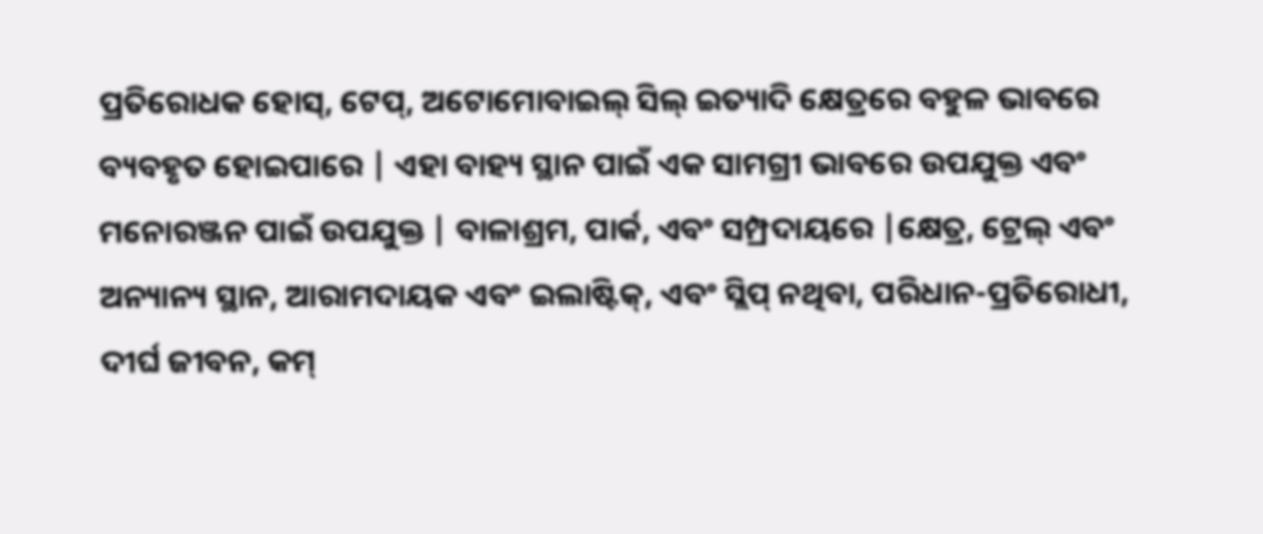ପ୍ରତିରୋଧକ ହୋସ୍, ଟେପ୍, ଅଟୋମୋବାଇଲ୍ ସିଲ୍ ଇତ୍ୟାଦି କ୍ଷେତ୍ରରେ ବହୁଳ ଭାବରେ ବ୍ୟବହୃତ ହୋଇପାରେ | ଏହା ବାହ୍ୟ ସ୍ଥାନ ପାଇଁ ଏକ ସାମଗ୍ରୀ ଭାବରେ ଉପଯୁକ୍ତ ଏବଂ ମନୋରଞ୍ଜନ ପାଇଁ ଉପଯୁକ୍ତ | ବାଳାଶ୍ରମ, ପାର୍କ, ଏବଂ ସମ୍ପ୍ରଦାୟରେ |କ୍ଷେତ୍ର, ଟ୍ରେଲ୍ ଏବଂ ଅନ୍ୟାନ୍ୟ ସ୍ଥାନ, ଆରାମଦାୟକ ଏବଂ ଇଲାଷ୍ଟିକ୍, ଏବଂ ସ୍ଲିପ୍ ନଥିବା, ପରିଧାନ-ପ୍ରତିରୋଧୀ, ଦୀର୍ଘ ଜୀବନ, କମ୍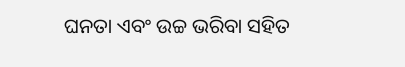ଘନତା ଏବଂ ଉଚ୍ଚ ଭରିବା ସହିତ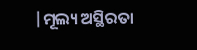|ମୂଲ୍ୟ ଅସ୍ଥିରତା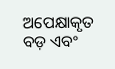ଅପେକ୍ଷାକୃତ ବଡ଼ ଏବଂ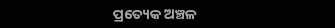ପ୍ରତ୍ୟେକ ଅଞ୍ଚଳ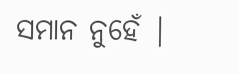ସମାନ ନୁହେଁ |